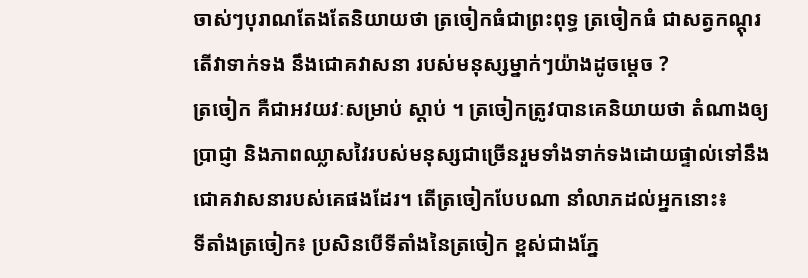ចាស់ៗបុរាណតែងតែនិយាយថា ត្រចៀកធំជាព្រះពុទ្ធ ត្រចៀកធំ ជាសត្វកណ្តុរ តើវាទាក់ទង នឹងជោគវាសនា របស់មនុស្សម្នាក់ៗយ៉ាងដូចម្ដេច ?
ត្រចៀក គឺជាអវយវៈសម្រាប់ ស្តាប់ ។ ត្រចៀកត្រូវបានគេនិយាយថា តំណាងឲ្យប្រាជ្ញា និងភាពឈ្លាសវៃរបស់មនុស្សជាច្រើនរួមទាំងទាក់ទងដោយផ្ទាល់ទៅនឹង ជោគវាសនារបស់គេផងដែរ។ តើត្រចៀកបែបណា នាំលាភដល់អ្នកនោះ៖
ទីតាំងត្រចៀក៖ ប្រសិនបើទីតាំងនៃត្រចៀក ខ្ពស់ជាងភ្នែ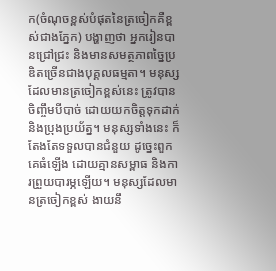ក(ចំណុចខ្ពស់បំផុតនៃត្រចៀកគឺខ្ពស់ជាងភ្នែក) បង្ហាញថា អ្នករៀនបានជ្រៅជ្រះ និងមានសមត្ថភាពច្នៃប្រឌិតច្រើនជាងបុគ្គលធម្មតា។ មនុស្សដែលមានត្រចៀកខ្ពស់នេះ ត្រូវបានចិញ្ចឹមបីបាច់ ដោយយកចិត្តទុកដាក់ និងប្រុងប្រយ័ត្ន។ មនុស្សទាំងនេះ ក៏តែងតែទទួលបានជំនួយ ដូច្នេះពួកគេធំឡើង ដោយគ្មានសម្ពាធ និងការព្រួយបារម្ភឡើយ។ មនុស្សដែលមានត្រចៀកខ្ពស់ ងាយនឹ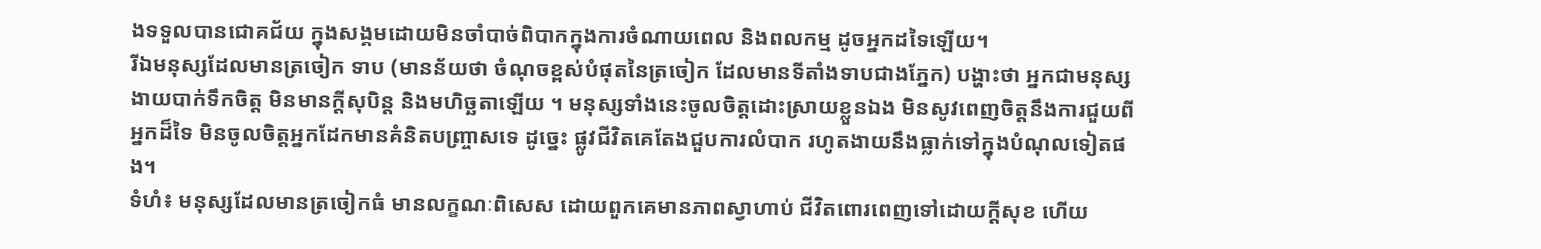ងទទួលបានជោគជ័យ ក្នុងសង្គមដោយមិនចាំបាច់ពិបាកក្នុងការចំណាយពេល និងពលកម្ម ដូចអ្នកដទៃឡើយ។
រីឯមនុស្សដែលមានត្រចៀក ទាប (មានន័យថា ចំណុចខ្ពស់បំផុតនៃត្រចៀក ដែលមានទីតាំងទាបជាងភ្នែក) បង្ហាះថា អ្នកជាមនុស្សងាយបាក់ទឹកចិត្ត មិនមានក្តីសុបិន្ត និងមហិច្ឆតាឡើយ ។ មនុស្សទាំងនេះចូលចិត្តដោះស្រាយខ្លួនឯង មិនសូវពេញចិត្តនឹងការជួយពីអ្នកដ៏ទៃ មិនចូលចិត្តអ្នកដែកមានគំនិតបញ្ច្រាសទេ ដូច្នេះ ផ្លូវជីវិតគេតែងជួបការលំបាក រហូតងាយនឹងធ្លាក់ទៅក្នុងបំណុលទៀតផង។
ទំហំ៖ មនុស្សដែលមានត្រចៀកធំ មានលក្ខណៈពិសេស ដោយពួកគេមានភាពស្វាហាប់ ជីវិតពោរពេញទៅដោយក្តីសុខ ហើយ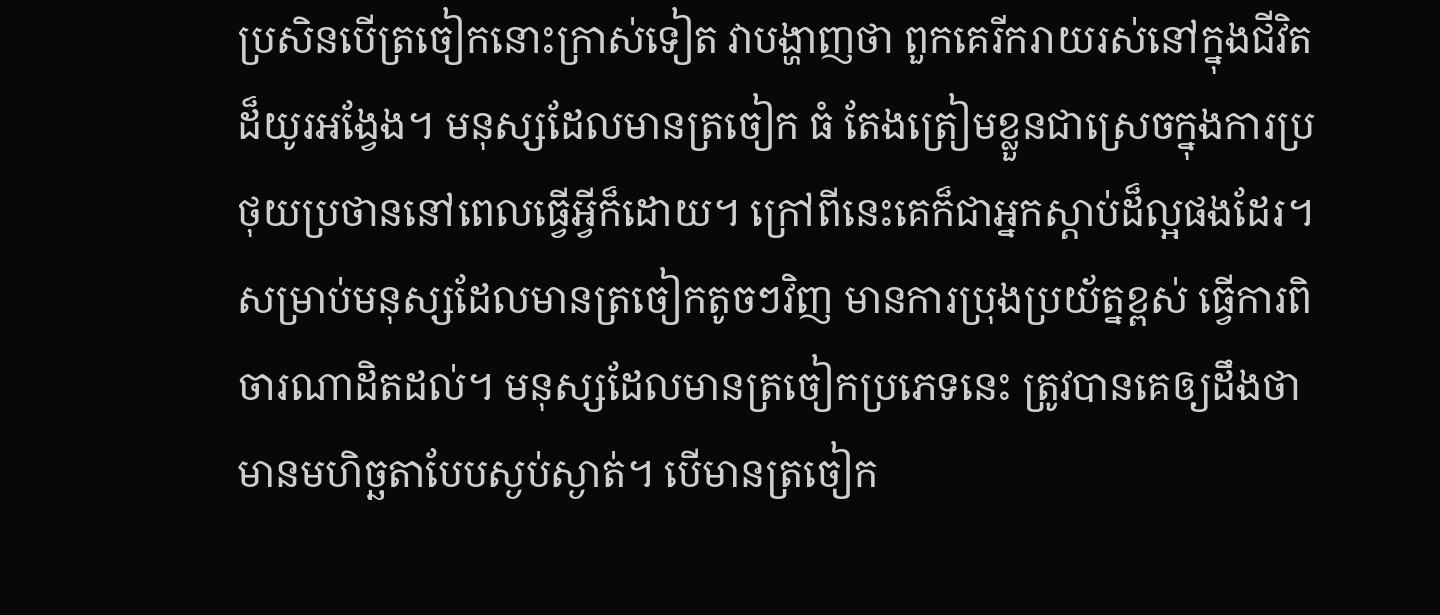ប្រសិនបើត្រចៀកនោះក្រាស់ទៀត វាបង្ហាញថា ពួកគេរីករាយរស់នៅក្នុងជីវិតដ៏យូរអង្វែង។ មនុស្សដែលមានត្រចៀក ធំ តែងត្រៀមខ្លួនជាស្រេចក្នុងការប្រថុយប្រថាននៅពេលធ្វើអ្វីក៏ដោយ។ ក្រៅពីនេះគេក៏ជាអ្នកស្តាប់ដ៏ល្អផងដែរ។
សម្រាប់មនុស្សដែលមានត្រចៀកតូចៗវិញ មានការប្រុងប្រយ័ត្នខ្ពស់ ធ្វើការពិចារណាដិតដល់។ មនុស្សដែលមានត្រចៀកប្រភេទនេះ ត្រូវបានគេឲ្យដឹងថា មានមហិច្ឆតាបែបស្ងប់ស្ងាត់។ បើមានត្រចៀក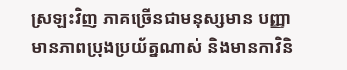ស្រឡះវិញ ភាគច្រើនជាមនុស្សមាន បញ្ញា មានភាពប្រុងប្រយ័ត្នណាស់ និងមានកាវិនិ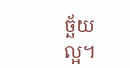ច្ឆ័យល្អ។